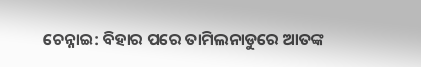ଚେନ୍ନାଇ: ବିହାର ପରେ ତାମିଲନାଡୁରେ ଆତଙ୍କ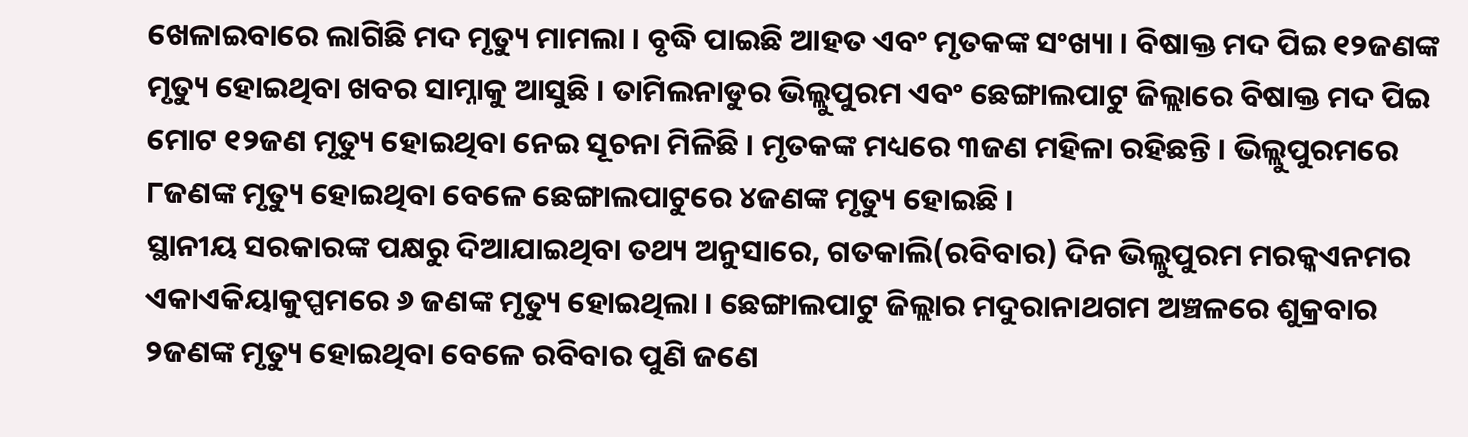ଖେଳାଇବାରେ ଲାଗିଛି ମଦ ମୃତ୍ୟୁ ମାମଲା । ବୃଦ୍ଧି ପାଇଛି ଆହତ ଏବଂ ମୃତକଙ୍କ ସଂଖ୍ୟା । ବିଷାକ୍ତ ମଦ ପିଇ ୧୨ଜଣଙ୍କ ମୃତ୍ୟୁ ହୋଇଥିବା ଖବର ସାମ୍ନାକୁ ଆସୁଛି । ତାମିଲନାଡୁର ଭିଲ୍ଲୁପୁରମ ଏବଂ ଛେଙ୍ଗାଲପାଟୁ ଜିଲ୍ଲାରେ ବିଷାକ୍ତ ମଦ ପିଇ ମୋଟ ୧୨ଜଣ ମୃତ୍ୟୁ ହୋଇଥିବା ନେଇ ସୂଚନା ମିଳିଛି । ମୃତକଙ୍କ ମଧ୍ୟରେ ୩ଜଣ ମହିଳା ରହିଛନ୍ତି । ଭିଲ୍ଲୁପୁରମରେ ୮ଜଣଙ୍କ ମୃତ୍ୟୁ ହୋଇଥିବା ବେଳେ ଛେଙ୍ଗାଲପାଟୁରେ ୪ଜଣଙ୍କ ମୃତ୍ୟୁ ହୋଇଛି ।
ସ୍ଥାନୀୟ ସରକାରଙ୍କ ପକ୍ଷରୁ ଦିଆଯାଇଥିବା ତଥ୍ୟ ଅନୁସାରେ, ଗତକାଲି(ରବିବାର) ଦିନ ଭିଲ୍ଲୁପୁରମ ମରକ୍କଏନମର ଏକାଏକିୟାକୁପ୍ପମରେ ୬ ଜଣଙ୍କ ମୃତ୍ୟୁ ହୋଇଥିଲା । ଛେଙ୍ଗାଲପାଟୁ ଜିଲ୍ଲାର ମଦୁରାନାଥଗମ ଅଞ୍ଚଳରେ ଶୁକ୍ରବାର ୨ଜଣଙ୍କ ମୃତ୍ୟୁ ହୋଇଥିବା ବେଳେ ରବିବାର ପୁଣି ଜଣେ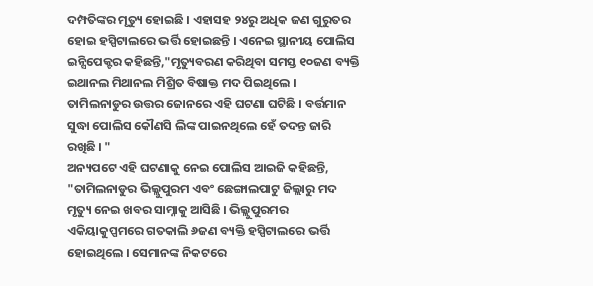ଦମ୍ପତିଙ୍କର ମୃତ୍ୟୁ ହୋଇଛି । ଏହାସହ ୨୪ରୁ ଅଧିକ ଜଣ ଗୁରୁତର ହୋଇ ହସ୍ପିଟାଲରେ ଭର୍ତ୍ତି ହୋଇଛନ୍ତି । ଏନେଇ ସ୍ଥାନୀୟ ପୋଲିସ ଇନ୍ସିପେକ୍ଟର କହିଛନ୍ତି,"ମୃତ୍ୟୁବରଣ କରିଥିବା ସମସ୍ତ ୧୦ଜଣ ବ୍ୟକ୍ତି ଇଥାନଲ ମିଥାନଲ ମିଶ୍ରିତ ବିଷାକ୍ତ ମଦ ପିଇଥିଲେ । ତାମିଲନାଡୁର ଉତ୍ତର ଜୋନରେ ଏହି ଘଟଣା ଘଟିଛି । ବର୍ତ୍ତମାନ ସୁଦ୍ଧା ପୋଲିସ କୌଣସି ଲିଙ୍କ ପାଇନଥିଲେ ହେଁ ତଦନ୍ତ ଜାରି ରଖିଛି । "
ଅନ୍ୟପଟେ ଏହି ଘଟଣାକୁ ନେଇ ପୋଲିସ ଆଇଜି କହିଛନ୍ତି, "ତାମିଲନାଡୁର ଭିଲ୍ଲୁପୁରମ ଏବଂ ଛେଙ୍ଗାଲପାଟୁ ଜିଲ୍ଲାରୁ ମଦ ମୃତ୍ୟୁ ନେଇ ଖବର ସାମ୍ନାକୁ ଆସିଛି । ଭିଲ୍ଲୁପୁରମର ଏକିୟାକୁପ୍ପମରେ ଗତକାଲି ୬ଜଣ ବ୍ୟକ୍ତି ହସ୍ପିଟାଲରେ ଭର୍ତ୍ତି ହୋଇଥିଲେ । ସେମାନଙ୍କ ନିକଟରେ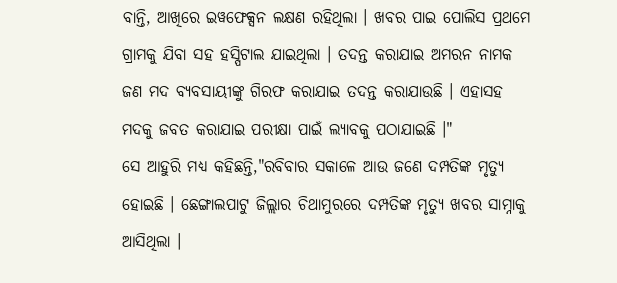ବାନ୍ତି, ଆଖିରେ ଇୱଫେକ୍ସନ ଲକ୍ଷଣ ରହିଥିଲା । ଖବର ପାଇ ପୋଲିସ ପ୍ରଥମେ ଗ୍ରାମକୁ ଯିବା ସହ ହସ୍ପିଟାଲ ଯାଇଥିଲା । ତଦନ୍ତ କରାଯାଇ ଅମରନ ନାମକ ଜଣ ମଦ ବ୍ୟବସାୟୀଙ୍କୁ ଗିରଫ କରାଯାଇ ତଦନ୍ତ କରାଯାଉଛି । ଏହାସହ ମଦକୁ ଜବତ କରାଯାଇ ପରୀକ୍ଷା ପାଇଁ ଲ୍ୟାବକୁ ପଠାଯାଇଛି ।"
ସେ ଆହୁରି ମଧ୍ୟ କହିଛନ୍ତି,"ରବିବାର ସକାଳେ ଆଉ ଜଣେ ଦମ୍ପତିଙ୍କ ମୃତ୍ୟୁ ହୋଇଛି । ଛେଙ୍ଗାଲପାଟୁ ଜିଲ୍ଲାର ଚିଥାମୁରରେ ଦମ୍ପତିଙ୍କ ମୃତ୍ୟୁ ଖବର ସାମ୍ନାକୁ ଆସିଥିଲା ।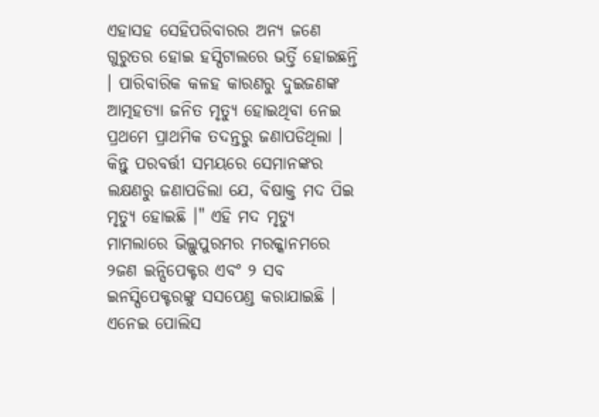ଏହାସହ ସେହିପରିବାରର ଅନ୍ୟ ଜଣେ ଗୁରୁତର ହୋଇ ହସ୍ପିଟାଲରେ ଭର୍ତ୍ତି ହୋଇଛନ୍ତି । ପାରିବାରିକ କଳହ କାରଣରୁ ଦୁଇଜଣଙ୍କ ଆତ୍ମହତ୍ୟା ଜନିତ ମୃତ୍ୟୁ ହୋଇଥିବା ନେଇ ପ୍ରଥମେ ପ୍ରାଥମିକ ତଦନ୍ତରୁ ଜଣାପଡିଥିଲା । କିନ୍ତୁ ପରବର୍ତ୍ତୀ ସମୟରେ ସେମାନଙ୍କର ଲକ୍ଷଣରୁ ଜଣାପଡିଲା ଯେ, ବିଷାକ୍ତ ମଦ ପିଇ ମୃତ୍ୟୁ ହୋଇଛି ।" ଏହି ମଦ ମୃତ୍ୟୁ ମାମଲାରେ ଭିଲ୍ଲୁପୁରମର ମରକ୍କାନମରେ ୨ଜଣ ଇନ୍ସିପେକ୍ଟର ଏବଂ ୨ ସବ ଇନସ୍ପିପେକ୍ଟରଙ୍କୁ ସସପେଣ୍ଡ କରାଯାଇଛି ।
ଏନେଇ ପୋଲିସ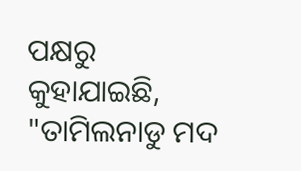ପକ୍ଷରୁ କୁହାଯାଇଛି, "ତାମିଲନାଡୁ ମଦ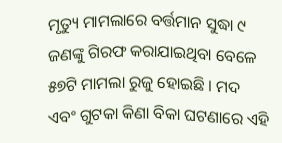ମୃତ୍ୟୁ ମାମଲାରେ ବର୍ତ୍ତମାନ ସୁଦ୍ଧା ୯ ଜଣଙ୍କୁ ଗିରଫ କରାଯାଇଥିବା ବେଳେ ୫୭ଟି ମାମଲା ରୁଜୁ ହୋଇଛି । ମଦ ଏବଂ ଗୁଟକା କିଣା ବିକା ଘଟଣାରେ ଏହି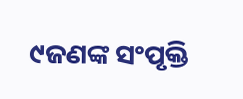୯ଜଣଙ୍କ ସଂପୃକ୍ତି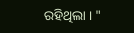ରହିଥିଲା । "